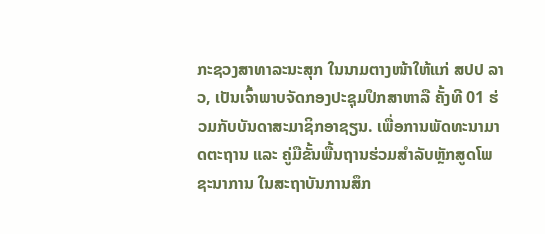ກະຊວງສາທາລະນະສຸກ ໃນນາມຕາງໜ້າໃຫ້ແກ່ ສປປ ລາວ, ເປັນເຈົ້າພາບຈັດກອງປະຊຸມປຶກສາຫາລື ຄັ້ງທີ 01 ຮ່ວມກັບບັນດາສະມາຊິກອາຊຽນ. ເພື່ອການພັດທະນາມາດຕະຖານ ແລະ ຄູ່ມືຂັ້ນພື້ນຖານຮ່ວມສຳລັບຫຼັກສູດໂພຊະນາການ ໃນສະຖາບັນການສຶກ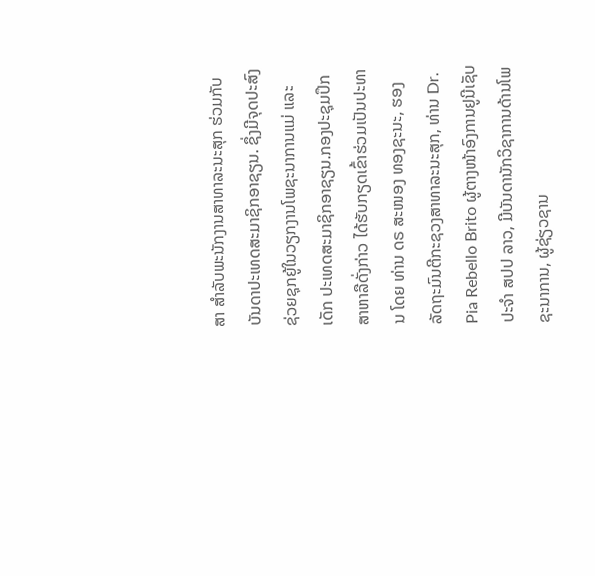ສາ ສຳລັບພະນັກງານສາທາລະນະສຸກ ຮ່ວມກັບບັນດາປະເທດສະມາຊິກອາຊຽນ. ຊຶ່ງມີຈຸດປະສົງຊ່ວຍຊຸກຍູ້ໃນວຽກງານໂພຊະນາການແມ່ ແລະ ເດັກ ປະເທດສະມາຊິກອາຊຽນ.ກອງປະຊຸມປຶກສາຫາລືດັ່ງກ່າວ ໄດ້ຮັບກຽດເຂົ້າຮ່ວມເປັນປະທານ ໂດຍ ທ່ານ ດຣ ສະໜອງ ທອງຊະນະ, ຮອງລັດຖະມົນຕີກະຊວງສາທາລະນະສຸກ, ທ່ານ Dr. Pia Rebello Brito ຜູ້ຕາງໜ້າອົງການຢູນີເຊັບ ປະຈຳ ສປປ ລາວ, ມີບັນດານັກວິຊາການດ້ານໂພຊະນາການ, ຜູ້ຊ່ຽວຊານ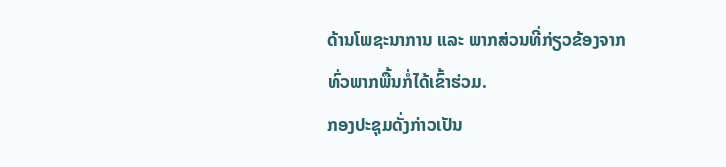ດ້ານໂພຊະນາການ ແລະ ພາກສ່ວນທີ່ກ່ຽວຂ້ອງຈາກທົ່ວພາກພື້ນກໍ່ໄດ້ເຂົ້າຮ່ວມ.
ກອງປະຊຸມດັ່ງກ່າວເປັນ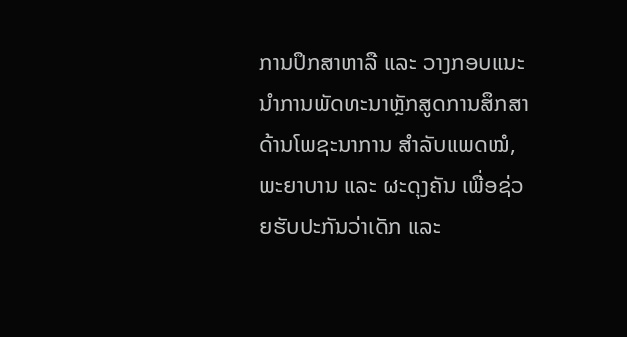ການປຶກສາຫາລື ແລະ ວາງກອບແນະນຳການພັດທະນາຫຼັກສູດການສຶກສາດ້ານໂພຊະນາການ ສຳລັບແພດໝໍ, ພະຍາບານ ແລະ ຜະດຸງຄັນ ເພື່ອຊ່ວຍຮັບປະກັນວ່າເດັກ ແລະ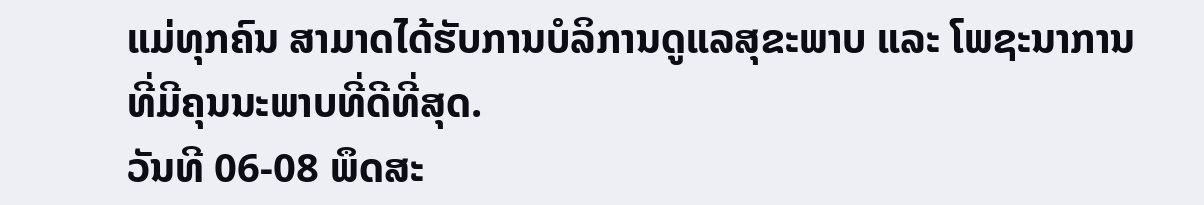ແມ່ທຸກຄົນ ສາມາດໄດ້ຮັບການບໍລິການດູແລສຸຂະພາບ ແລະ ໂພຊະນາການ ທີ່ມີຄຸນນະພາບທີ່ດີທີ່ສຸດ.
ວັນທີ 06-08 ພຶດສະ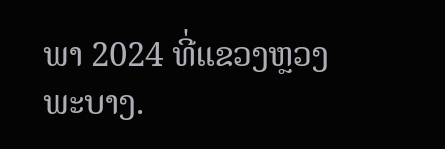ພາ 2024 ທີ່ແຂວງຫຼວງພະບາງ.